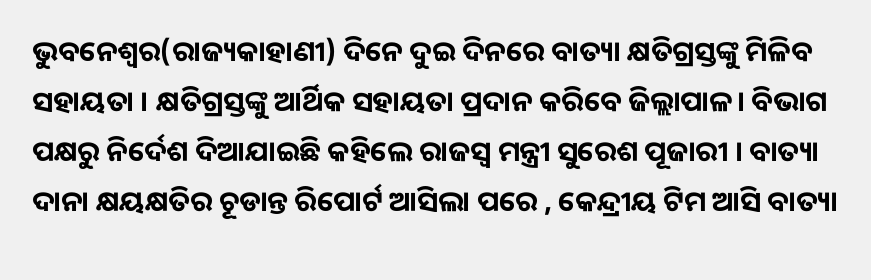ଭୁବନେଶ୍ୱର(ରାଜ୍ୟକାହାଣୀ) ଦିନେ ଦୁଇ ଦିନରେ ବାତ୍ୟା କ୍ଷତିଗ୍ରସ୍ତଙ୍କୁ ମିଳିବ ସହାୟତା । କ୍ଷତିଗ୍ରସ୍ତଙ୍କୁ ଆର୍ଥିକ ସହାୟତା ପ୍ରଦାନ କରିବେ ଜିଲ୍ଲାପାଳ। ବିଭାଗ ପକ୍ଷରୁ ନିର୍ଦେଶ ଦିଆଯାଇଛି କହିଲେ ରାଜସ୍ୱ ମନ୍ତ୍ରୀ ସୁରେଶ ପୂଜାରୀ । ବାତ୍ୟା ଦାନା କ୍ଷୟକ୍ଷତିର ଚୂଡାନ୍ତ ରିପୋର୍ଟ ଆସିଲା ପରେ , କେନ୍ଦ୍ରୀୟ ଟିମ ଆସି ବାତ୍ୟା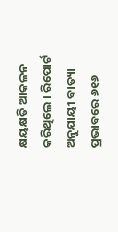କ୍ଷୟକ୍ଷତି ଆକଳନ କରିଥିଲେ । ରିପୋର୍ଟ ଅନୁଯାୟୀ ବାତ୍ୟା ପ୍ରଭାବରେ ୬୧୬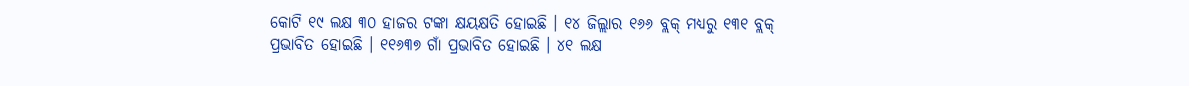କୋଟି ୧୯ ଲକ୍ଷ ୩୦ ହାଜର ଟଙ୍କା କ୍ଷୟକ୍ଷତି ହୋଇଛି । ୧୪ ଜିଲ୍ଲାର ୧୬୬ ବ୍ଲକ୍ ମଧ୍ୟରୁ ୧୩୧ ବ୍ଲକ୍ ପ୍ରଭାବିତ ହୋଇଛି । ୧୧୬୩୭ ଗାଁ ପ୍ରଭାବିତ ହୋଇଛି । ୪୧ ଲକ୍ଷ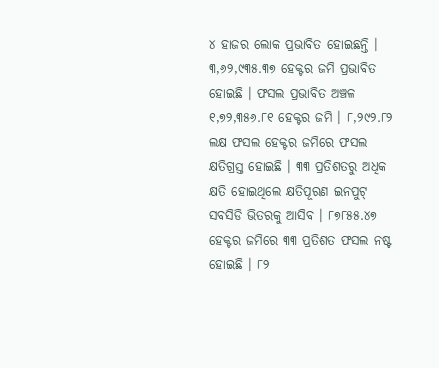୪ ହାଜର ଲୋକ ପ୍ରଭାବିତ ହୋଇଛନ୍ତି । ୩,୬୨,୯୩୫.୩୭ ହେକ୍ଟର ଜମି ପ୍ରଭାବିତ ହୋଇଛି । ଫସଲ ପ୍ରଭାବିତ ଅଞ୍ଚଳ ୧,୭୨,୩୫୬.୮୧ ହେକ୍ଟର ଜମି । ୮,୨୯୨.୮୨ ଲକ୍ଷ ଫସଲ ହେକ୍ଟର ଜମିରେ ଫସଲ କ୍ଷତିଗ୍ରସ୍ତ ହୋଇଛି । ୩୩ ପ୍ରତିଶତରୁ ଅଧିକ କ୍ଷତି ହୋଇଥିଲେ କ୍ଷତିପୂରଣ ଇନପୁଟ୍ ସବସିଡି ଭିତରକୁ ଆସିବ । ୮୭୮୫୫.୪୭ ହେକ୍ଟର ଜମିରେ ୩୩ ପ୍ରତିଶତ ଫସଲ ନଷ୍ଟ ହୋଇଛି । ୮୨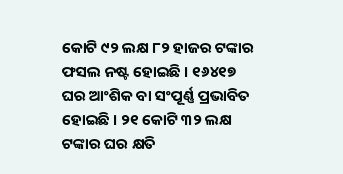କୋଟି ୯୨ ଲକ୍ଷ ୮୨ ହାଜର ଟଙ୍କାର ଫସଲ ନଷ୍ଟ ହୋଇଛି । ୧୬୪୧୭ ଘର ଆଂଶିକ ବା ସଂପୂର୍ଣ୍ଣ ପ୍ରଭାବିତ ହୋଇଛି । ୨୧ କୋଟି ୩୨ ଲକ୍ଷ ଟଙ୍କାର ଘର କ୍ଷତି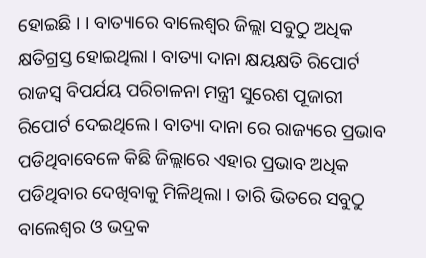ହୋଇଛି । । ବାତ୍ୟାରେ ବାଲେଶ୍ୱର ଜିଲ୍ଲା ସବୁଠୁ ଅଧିକ କ୍ଷତିଗ୍ରସ୍ତ ହୋଇଥିଲା । ବାତ୍ୟା ଦାନା କ୍ଷୟକ୍ଷତି ରିପୋର୍ଟ ରାଜସ୍ୱ ବିପର୍ଯୟ ପରିଚାଳନା ମନ୍ତ୍ରୀ ସୁରେଶ ପୂଜାରୀ ରିପୋର୍ଟ ଦେଇଥିଲେ । ବାତ୍ୟା ଦାନା ରେ ରାଜ୍ୟରେ ପ୍ରଭାବ ପଡିଥିବାବେଳେ କିଛି ଜିଲ୍ଲାରେ ଏହାର ପ୍ରଭାବ ଅଧିକ ପଡିଥିବାର ଦେଖିବାକୁ ମିଳିଥିଲା । ତାରି ଭିତରେ ସବୁଠୁ ବାଲେଶ୍ୱର ଓ ଭଦ୍ରକ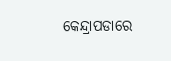କେନ୍ଦ୍ରାପଡାରେ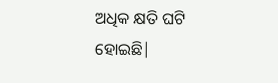ଅଧିକ କ୍ଷତି ଘଟି ହୋଇଛି|